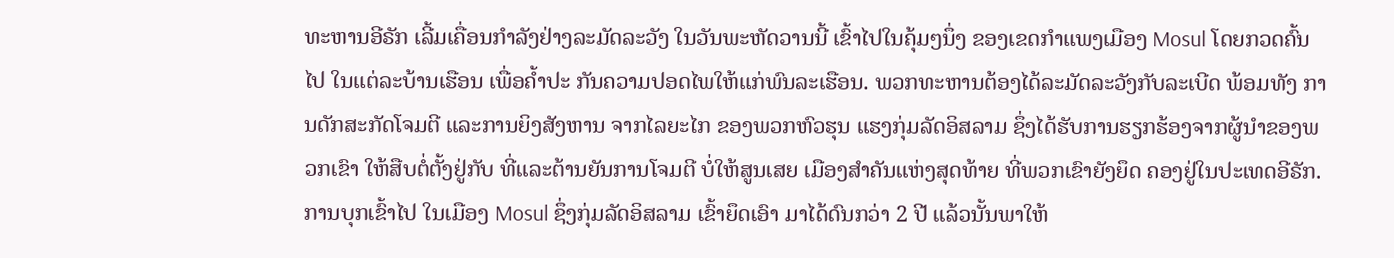ທະຫານອີຣັກ ເລີ້ມເຄື່ອນກຳລັງຢ່າງລະມັດລະວັງ ໃນວັນພະຫັດວານນີ້ ເຂົ້າໄປໃນຄຸ້ມໆນຶ່ງ ຂອງເຂດກຳແພງເມືອງ Mosul ໂດຍກວດຄົ້ນໄປ ໃນແຕ່ລະບ້ານເຮືອນ ເພື່ອຄ້ຳປະ ກັນຄວາມປອດໄພໃຫ້ແກ່ພົນລະເຮືອນ. ພວກທະຫານຕ້ອງໄດ້ລະມັດລະວັງກັບລະເບີດ ພ້ອມທັງ ການດັກສະກັດໂຈມຕີ ແລະການຍິງສັງຫານ ຈາກໄລຍະໄກ ຂອງພວກຫົວຮຸນ ແຮງກຸ່ມລັດອິສລາມ ຊຶ່ງໄດ້ຮັບການຮຽກຮ້ອງຈາກຜູ້ນຳຂອງພວກເຂົາ ໃຫ້ສືບຕໍ່ຕັ້ງຢູ່ກັບ ທີ່ແລະຕ້ານຍັນການໂຈມຕີ ບໍ່ໃຫ້ສູນເສຍ ເມືອງສຳຄັນແຫ່ງສຸດທ້າຍ ທີ່ພວກເຂົາຍັງຍຶດ ຄອງຢູ່ໃນປະເທດອີຣັກ.
ການບຸກເຂົ້າໄປ ໃນເມືອງ Mosul ຊຶ່ງກຸ່ມລັດອິສລາມ ເຂົ້າຍຶດເອົາ ມາໄດ້ດົນກວ່າ 2 ປີ ແລ້ວນັ້ນພາໃຫ້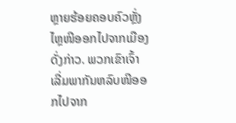ຫຼາຍຮ້ອຍຄອບຄົວຫຼັ່ງໄຫຼໜີອອກໄປຈາກເມືອງດັ່ງກ່າວ. ພວກເຂົາເຈົ້າ ເລີ່ມພາກັນຫລົບໜີອອກໄປຈາກ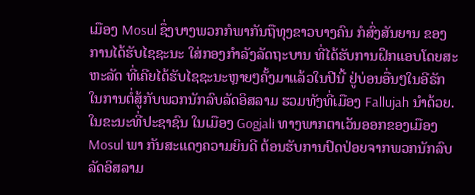ເມືອງ Mosul ຊຶ່ງບາງພວກກໍພາກັນຖືທຸງຂາວບາງຄົນ ກໍສົ່ງສັນຍານ ຂອງການໄດ້ຮັບໄຊຊະນະ ໃສ່ກອງກຳລັງລັດຖະບານ ທີ່ໄດ້ຮັບການຝຶກແອບໂດຍສະຫະລັດ ທີ່ເຄີຍໄດ້ຮັບໄຊຊະນະຫຼາຍໆຄັ້ງມາແລ້ວໃນປີນີ້ ຢູ່ບ່ອນອື່ນໆໃນອີຣັກ ໃນການຕໍ່ສູ້ກັບພວກນັກລົບລັດອິສລາມ ຮວມທັງທີ່ເມືອງ Fallujah ນຳດ້ວຍ.
ໃນຂະນະທີ່ປະຊາຊົນ ໃນເມືອງ Gogjali ທາງພາກຕາເວັນອອກຂອງເມືອງ Mosul ພາ ກັນສະແດງຄວາມຍິນດີ ຕ້ອນຮັບການປົດປ່ອຍຈາກພວກນັກລົບລັດອິສລາມ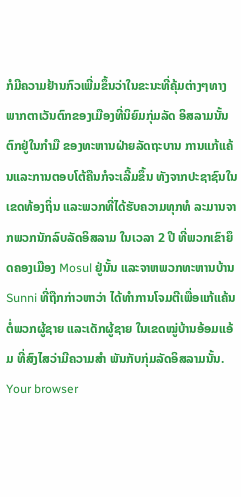ກໍມີຄວາມຢ້ານກົວເພີ່ມຂຶ້ນວ່າໃນຂະນະທີ່ຄຸ້ມຕ່າງໆທາງພາກຕາເວັນຕົກຂອງເມືອງທີ່ນິຍົມກຸ່ມລັດ ອິສລາມນັ້ນ ຕົກຢູ່ໃນກຳມື ຂອງທະຫານຝ່າຍລັດຖະບານ ການແກ້ແຄ້ນແລະການຕອບໂຕ້ຄືນກໍຈະເລີ້ມຂຶ້ນ ທັງຈາກປະຊາຊົນໃນເຂດທ້ອງຖິ່ນ ແລະພວກທີ່ໄດ້ຮັບຄວາມທຸກທໍ ລະມານຈາກພວກນັກລົບລັດອິສລາມ ໃນເວລາ 2 ປີ ທີ່ພວກເຂົາຍຶດຄອງເມືອງ Mosul ຢູ່ນັ້ນ ແລະຈາຫພວກທະຫານບ້ານ Sunni ທີ່ຖືກກ່າວຫາວ່າ ໄດ້ທຳການໂຈມຕີເພື່ອແກ້ແຄ້ນ ຕໍ່ພວກຜູ້ຊາຍ ແລະເດັກຜູ້ຊາຍ ໃນເຂດໝູ່ບ້ານອ້ອມແອ້ມ ທີ່ສົງໄສວ່າມີຄວາມສຳ ພັນກັບກຸ່ມລັດອິສລາມນັ້ນ.
Your browser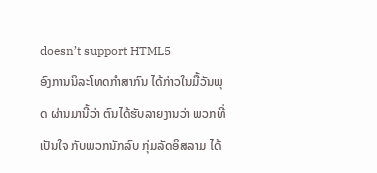doesn’t support HTML5
ອົງການນິລະໂທດກຳສາກົນ ໄດ້ກ່າວໃນມື້ວັນພຸດ ຜ່ານມານີ້ວ່າ ຕົນໄດ້ຮັບລາຍງານວ່າ ພວກທີ່ເປັນໃຈ ກັບພວກນັກລົບ ກຸ່ມລັດອິສລາມ ໄດ້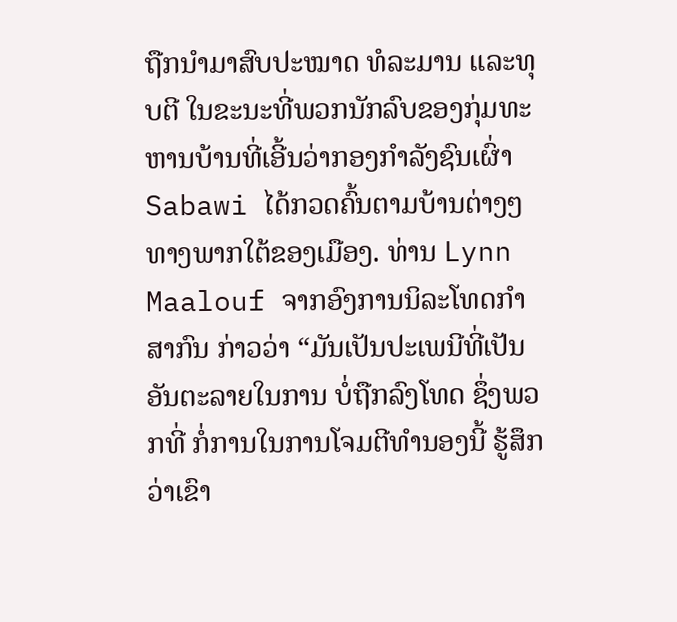ຖືກນຳມາສົບປະໝາດ ທໍລະມານ ແລະທຸບຕີ ໃນຂະນະທີ່ພວກນັກລົບຂອງກຸ່ມທະຫານບ້ານທີ່ເອີ້ນວ່າກອງກຳລັງຊົນເຜົ່າ Sabawi ໄດ້ກວດຄົ້ນຕາມບ້ານຕ່າງໆ ທາງພາກໃຕ້ຂອງເມືອງ. ທ່ານ Lynn Maalouf ຈາກອົງການນິລະໂທດກຳສາກົນ ກ່າວວ່າ “ມັນເປັນປະເພນີທີ່ເປັນອັນຕະລາຍໃນການ ບໍ່ຖືກລົງໂທດ ຊຶ່ງພວກທີ່ ກໍ່ການໃນການໂຈມຕີທຳນອງນີ້ ຮູ້ສຶກວ່າເຂົາ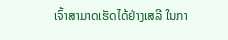ເຈົ້າສາມາດເຮັດໄດ້ຢ່າງເສລີ ໃນກາ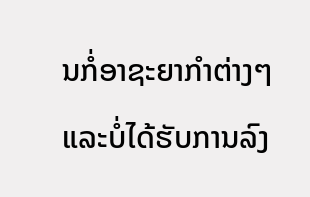ນກໍ່ອາຊະຍາກຳຕ່າງໆ ແລະບໍ່ໄດ້ຮັບການລົງ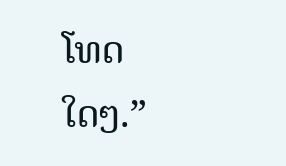ໂທດໃດໆ.”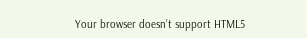Your browser doesn’t support HTML5